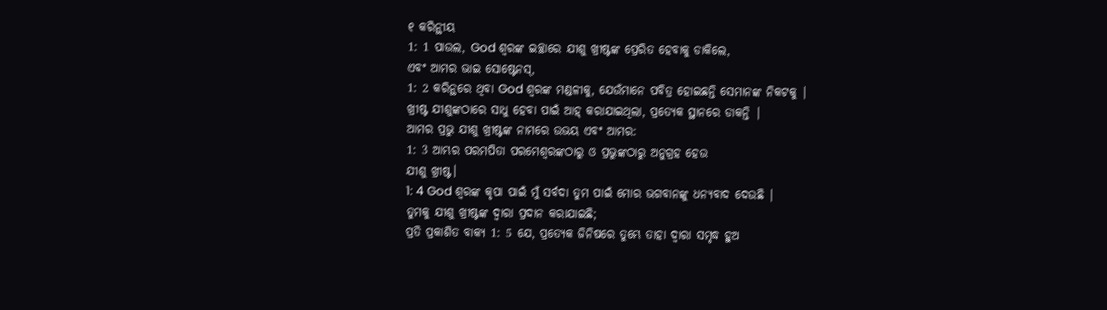୧ କରିନ୍ଥୀୟ
1: 1 ପାଉଲ, God ଶ୍ବରଙ୍କ ଇଚ୍ଛାରେ ଯୀଶୁ ଖ୍ରୀଷ୍ଟଙ୍କ ପ୍ରେରିତ ହେବାକୁ ଡାକିଲେ,
ଏବଂ ଆମର ଭାଇ ସୋଷ୍ଟେନସ୍,
1: 2 କରିନ୍ଥରେ ଥିବା God ଶ୍ବରଙ୍କ ମଣ୍ଡଳୀକୁ, ଯେଉଁମାନେ ପବିତ୍ର ହୋଇଛନ୍ତି ସେମାନଙ୍କ ନିକଟକୁ |
ଖ୍ରୀଷ୍ଟ ଯୀଶୁଙ୍କଠାରେ ସାଧୁ ହେବା ପାଇଁ ଆହ୍ କରାଯାଇଥିଲା, ପ୍ରତ୍ୟେକ ସ୍ଥାନରେ ଡାକନ୍ତି |
ଆମର ପ୍ରଭୁ ଯୀଶୁ ଖ୍ରୀଷ୍ଟଙ୍କ ନାମରେ ଉଭୟ ଏବଂ ଆମର:
1: 3 ଆମ୍ଭର ପରମପିତା ପରମେଶ୍ବରଙ୍କଠାରୁ ଓ ପ୍ରଭୁଙ୍କଠାରୁ ଅନୁଗ୍ରହ ହେଉ
ଯୀଶୁ ଖ୍ରୀଷ୍ଟ।
1: 4 God ଶ୍ବରଙ୍କ କୃପା ପାଇଁ ମୁଁ ସର୍ବଦା ତୁମ ପାଇଁ ମୋର ଭଗବାନଙ୍କୁ ଧନ୍ୟବାଦ ଦେଉଛି |
ତୁମକୁ ଯୀଶୁ ଖ୍ରୀଷ୍ଟଙ୍କ ଦ୍ୱାରା ପ୍ରଦାନ କରାଯାଇଛି;
ପ୍ରତି ପ୍ରକାଶିତ ବାକ୍ୟ 1: 5 ଯେ, ପ୍ରତ୍ୟେକ ଜିନିଷରେ ତୁମ୍ଭେ ତାହା ଦ୍ୱାରା ସମୃଦ୍ଧ ହୁଅ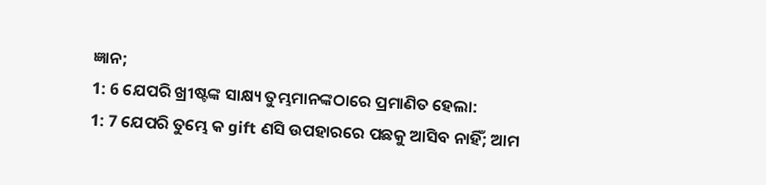ଜ୍ଞାନ;
1: 6 ଯେପରି ଖ୍ରୀଷ୍ଟଙ୍କ ସାକ୍ଷ୍ୟ ତୁମ୍ଭମାନଙ୍କଠାରେ ପ୍ରମାଣିତ ହେଲା:
1: 7 ଯେପରି ତୁମ୍ଭେ କ gift ଣସି ଉପହାରରେ ପଛକୁ ଆସିବ ନାହିଁ; ଆମ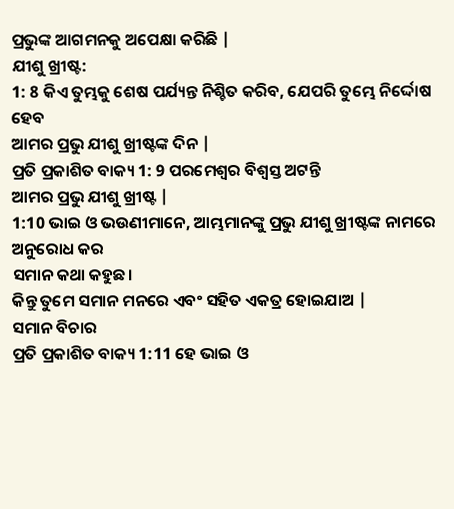ପ୍ରଭୁଙ୍କ ଆଗମନକୁ ଅପେକ୍ଷା କରିଛି |
ଯୀଶୁ ଖ୍ରୀଷ୍ଟ:
1: 8 କିଏ ତୁମ୍ଭକୁ ଶେଷ ପର୍ଯ୍ୟନ୍ତ ନିଶ୍ଚିତ କରିବ, ଯେପରି ତୁମ୍ଭେ ନିର୍ଦ୍ଦୋଷ ହେବ
ଆମର ପ୍ରଭୁ ଯୀଶୁ ଖ୍ରୀଷ୍ଟଙ୍କ ଦିନ |
ପ୍ରତି ପ୍ରକାଶିତ ବାକ୍ୟ 1: 9 ପରମେଶ୍ୱର ବିଶ୍ୱସ୍ତ ଅଟନ୍ତି
ଆମର ପ୍ରଭୁ ଯୀଶୁ ଖ୍ରୀଷ୍ଟ |
1:10 ଭାଇ ଓ ଭଉଣୀମାନେ, ଆମ୍ଭମାନଙ୍କୁ ପ୍ରଭୁ ଯୀଶୁ ଖ୍ରୀଷ୍ଟଙ୍କ ନାମରେ ଅନୁରୋଧ କର
ସମାନ କଥା କହୁଛ।
କିନ୍ତୁ ତୁମେ ସମାନ ମନରେ ଏବଂ ସହିତ ଏକତ୍ର ହୋଇଯାଅ |
ସମାନ ବିଚାର
ପ୍ରତି ପ୍ରକାଶିତ ବାକ୍ୟ 1:11 ହେ ଭାଇ ଓ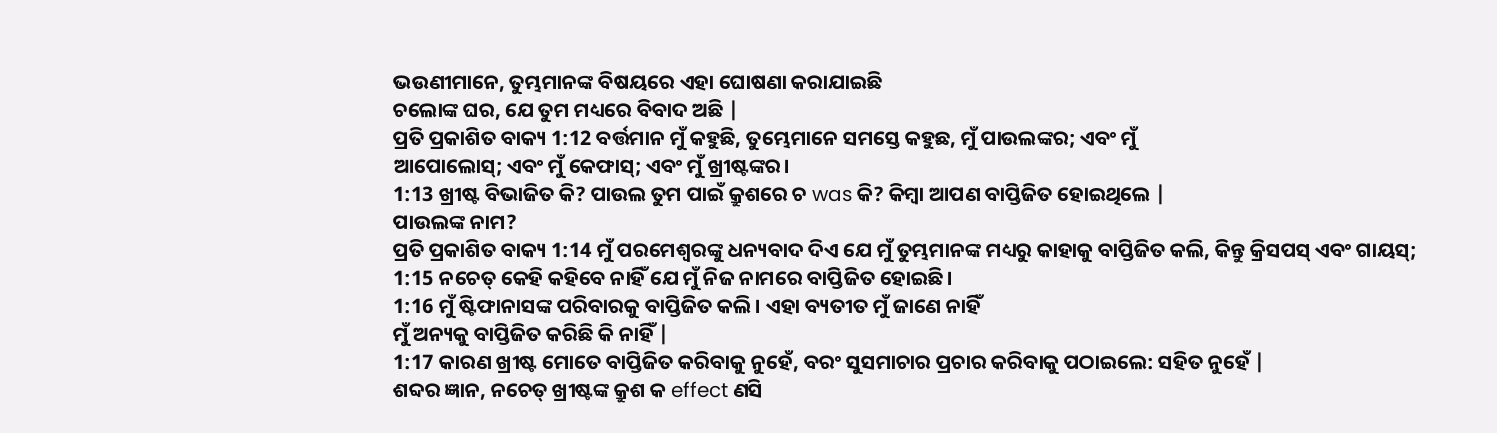ଭଉଣୀମାନେ, ତୁମ୍ଭମାନଙ୍କ ବିଷୟରେ ଏହା ଘୋଷଣା କରାଯାଇଛି
ଚଲୋଙ୍କ ଘର, ଯେ ତୁମ ମଧ୍ୟରେ ବିବାଦ ଅଛି |
ପ୍ରତି ପ୍ରକାଶିତ ବାକ୍ୟ 1:12 ବର୍ତ୍ତମାନ ମୁଁ କହୁଛି, ତୁମ୍ଭେମାନେ ସମସ୍ତେ କହୁଛ, ମୁଁ ପାଉଲଙ୍କର; ଏବଂ ମୁଁ
ଆପୋଲୋସ୍; ଏବଂ ମୁଁ କେଫାସ୍; ଏବଂ ମୁଁ ଖ୍ରୀଷ୍ଟଙ୍କର।
1:13 ଖ୍ରୀଷ୍ଟ ବିଭାଜିତ କି? ପାଉଲ ତୁମ ପାଇଁ କ୍ରୁଶରେ ଚ was କି? କିମ୍ବା ଆପଣ ବାପ୍ତିଜିତ ହୋଇଥିଲେ |
ପାଉଲଙ୍କ ନାମ?
ପ୍ରତି ପ୍ରକାଶିତ ବାକ୍ୟ 1:14 ମୁଁ ପରମେଶ୍ୱରଙ୍କୁ ଧନ୍ୟବାଦ ଦିଏ ଯେ ମୁଁ ତୁମ୍ଭମାନଙ୍କ ମଧ୍ୟରୁ କାହାକୁ ବାପ୍ତିଜିତ କଲି, କିନ୍ତୁ କ୍ରିସପସ୍ ଏବଂ ଗାୟସ୍;
1:15 ନଚେତ୍ କେହି କହିବେ ନାହିଁ ଯେ ମୁଁ ନିଜ ନାମରେ ବାପ୍ତିଜିତ ହୋଇଛି।
1:16 ମୁଁ ଷ୍ଟିଫାନାସଙ୍କ ପରିବାରକୁ ବାପ୍ତିଜିତ କଲି। ଏହା ବ୍ୟତୀତ ମୁଁ ଜାଣେ ନାହିଁ
ମୁଁ ଅନ୍ୟକୁ ବାପ୍ତିଜିତ କରିଛି କି ନାହିଁ |
1:17 କାରଣ ଖ୍ରୀଷ୍ଟ ମୋତେ ବାପ୍ତିଜିତ କରିବାକୁ ନୁହେଁ, ବରଂ ସୁସମାଚାର ପ୍ରଚାର କରିବାକୁ ପଠାଇଲେ: ସହିତ ନୁହେଁ |
ଶବ୍ଦର ଜ୍ଞାନ, ନଚେତ୍ ଖ୍ରୀଷ୍ଟଙ୍କ କ୍ରୁଶ କ effect ଣସି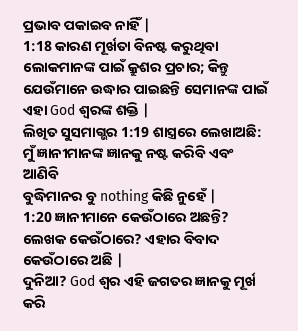ପ୍ରଭାବ ପକାଇବ ନାହିଁ |
1:18 କାରଣ ମୂର୍ଖତା ବିନଷ୍ଟ କରୁଥିବା ଲୋକମାନଙ୍କ ପାଇଁ କ୍ରୁଶର ପ୍ରଚାର; କିନ୍ତୁ
ଯେଉଁମାନେ ଉଦ୍ଧାର ପାଇଛନ୍ତି ସେମାନଙ୍କ ପାଇଁ ଏହା God ଶ୍ବରଙ୍କ ଶକ୍ତି |
ଲିଖିତ ସୁସମାଗ୍ଭର 1:19 ଶାସ୍ତ୍ରରେ ଲେଖାଅଛି: ମୁଁ ଜ୍ଞାନୀମାନଙ୍କ ଜ୍ଞାନକୁ ନଷ୍ଟ କରିବି ଏବଂ ଆଣିବି
ବୁଦ୍ଧିମାନର ବୁ nothing କିଛି ନୁହେଁ |
1:20 ଜ୍ଞାନୀମାନେ କେଉଁଠାରେ ଅଛନ୍ତି? ଲେଖକ କେଉଁଠାରେ? ଏହାର ବିବାଦ କେଉଁଠାରେ ଅଛି |
ଦୁନିଆ? God ଶ୍ବର ଏହି ଜଗତର ଜ୍ଞାନକୁ ମୂର୍ଖ କରି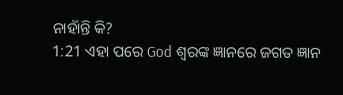ନାହାଁନ୍ତି କି?
1:21 ଏହା ପରେ God ଶ୍ବରଙ୍କ ଜ୍ଞାନରେ ଜଗତ ଜ୍ଞାନ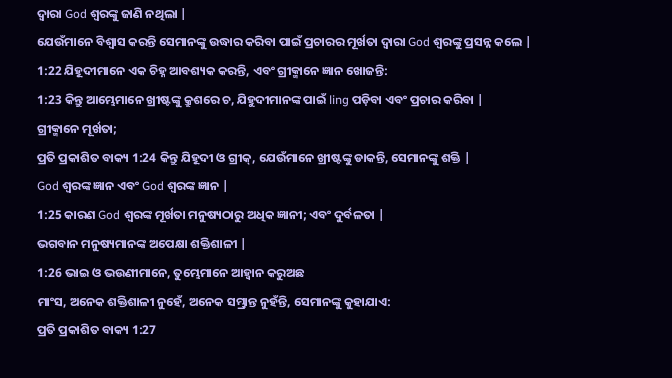ଦ୍ୱାରା God ଶ୍ବରଙ୍କୁ ଜାଣି ନଥିଲା |
ଯେଉଁମାନେ ବିଶ୍ୱାସ କରନ୍ତି ସେମାନଙ୍କୁ ଉଦ୍ଧାର କରିବା ପାଇଁ ପ୍ରଚାରର ମୂର୍ଖତା ଦ୍ୱାରା God ଶ୍ବରଙ୍କୁ ପ୍ରସନ୍ନ କଲେ |
1:22 ଯିହୂଦୀମାନେ ଏକ ଚିହ୍ନ ଆବଶ୍ୟକ କରନ୍ତି, ଏବଂ ଗ୍ରୀକ୍ମାନେ ଜ୍ଞାନ ଖୋଜନ୍ତି:
1:23 କିନ୍ତୁ ଆମ୍ଭେମାନେ ଖ୍ରୀଷ୍ଟଙ୍କୁ କ୍ରୁଶରେ ଚ, ଯିହୁଦୀମାନଙ୍କ ପାଇଁ ling ପଡ଼ିବା ଏବଂ ପ୍ରଚାର କରିବା |
ଗ୍ରୀକ୍ମାନେ ମୂର୍ଖତା;
ପ୍ରତି ପ୍ରକାଶିତ ବାକ୍ୟ 1:24 କିନ୍ତୁ ଯିହୂଦୀ ଓ ଗ୍ରୀକ୍, ଯେଉଁମାନେ ଖ୍ରୀଷ୍ଟଙ୍କୁ ଡାକନ୍ତି, ସେମାନଙ୍କୁ ଶକ୍ତି |
God ଶ୍ବରଙ୍କ ଜ୍ଞାନ ଏବଂ God ଶ୍ବରଙ୍କ ଜ୍ଞାନ |
1:25 କାରଣ God ଶ୍ବରଙ୍କ ମୂର୍ଖତା ମନୁଷ୍ୟଠାରୁ ଅଧିକ ଜ୍ଞାନୀ; ଏବଂ ଦୁର୍ବଳତା |
ଭଗବାନ ମନୁଷ୍ୟମାନଙ୍କ ଅପେକ୍ଷା ଶକ୍ତିଶାଳୀ |
1:26 ଭାଇ ଓ ଭଉଣୀମାନେ, ତୁମ୍ଭେମାନେ ଆହ୍ୱାନ କରୁଅଛ
ମାଂସ, ଅନେକ ଶକ୍ତିଶାଳୀ ନୁହେଁ, ଅନେକ ସମ୍ଭ୍ରାନ୍ତ ନୁହଁନ୍ତି, ସେମାନଙ୍କୁ କୁହାଯାଏ:
ପ୍ରତି ପ୍ରକାଶିତ ବାକ୍ୟ 1:27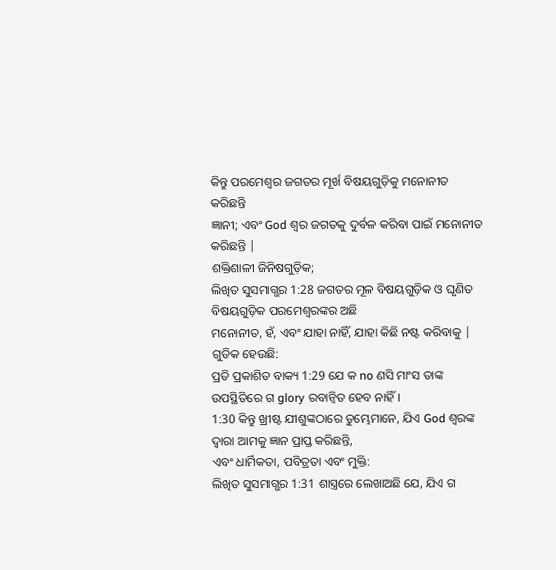କିନ୍ତୁ ପରମେଶ୍ୱର ଜଗତର ମୂର୍ଖ ବିଷୟଗୁଡ଼ିକୁ ମନୋନୀତ କରିଛନ୍ତି
ଜ୍ଞାନୀ; ଏବଂ God ଶ୍ବର ଜଗତକୁ ଦୁର୍ବଳ କରିବା ପାଇଁ ମନୋନୀତ କରିଛନ୍ତି |
ଶକ୍ତିଶାଳୀ ଜିନିଷଗୁଡ଼ିକ;
ଲିଖିତ ସୁସମାଗ୍ଭର 1:28 ଜଗତର ମୂଳ ବିଷୟଗୁଡ଼ିକ ଓ ଘୃଣିତ ବିଷୟଗୁଡ଼ିକ ପରମେଶ୍ୱରଙ୍କର ଅଛି
ମନୋନୀତ, ହଁ, ଏବଂ ଯାହା ନାହିଁ, ଯାହା କିଛି ନଷ୍ଟ କରିବାକୁ |
ଗୁଡିକ ହେଉଛି:
ପ୍ରତି ପ୍ରକାଶିତ ବାକ୍ୟ 1:29 ଯେ କ no ଣସି ମାଂସ ତାଙ୍କ ଉପସ୍ଥିତିରେ ଗ glory ରବାନ୍ୱିତ ହେବ ନାହିଁ।
1:30 କିନ୍ତୁ ଖ୍ରୀଷ୍ଟ ଯୀଶୁଙ୍କଠାରେ ତୁମ୍ଭେମାନେ, ଯିଏ God ଶ୍ବରଙ୍କ ଦ୍ୱାରା ଆମକୁ ଜ୍ଞାନ ପ୍ରାପ୍ତ କରିଛନ୍ତି,
ଏବଂ ଧାର୍ମିକତା, ପବିତ୍ରତା ଏବଂ ମୁକ୍ତି:
ଲିଖିତ ସୁସମାଗ୍ଭର 1:31 ଶାସ୍ତ୍ରରେ ଲେଖାଅଛି ଯେ, ଯିଏ ଗ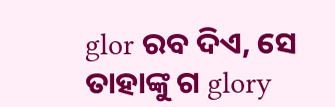glor ରବ ଦିଏ, ସେ ତାହାଙ୍କୁ ଗ glory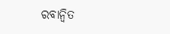ରବାନ୍ୱିତ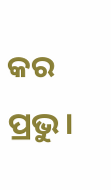କର
ପ୍ରଭୁ।